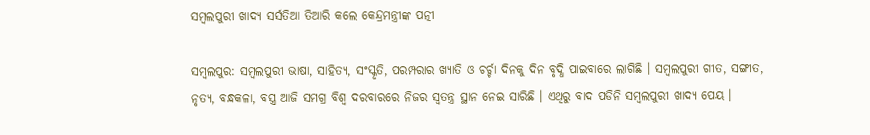ସମ୍ବଲପୁରୀ ଖାଦ୍ୟ ସର୍ସତିଆ ତିଆରି କଲେ କେନ୍ଦ୍ରମନ୍ତ୍ରୀଙ୍କ ପତ୍ନୀ

ସମ୍ବଲପୁର: ସମ୍ବଲପୁରୀ ଭାଷା, ସାହିତ୍ୟ, ସଂସ୍କୃତି, ପରମ୍ପରାର ଖ୍ୟାତି ଓ ଚର୍ଚ୍ଚା ଦିନକୁ ଦିନ ବୃଦ୍ଧି ପାଇବାରେ ଲାଗିଛି । ସମ୍ବଲପୁରୀ ଗୀତ, ସଙ୍ଗୀତ, ନୃତ୍ୟ, ବନ୍ଧକଳା, ବସ୍ତ୍ର ଆଜି ସମଗ୍ର ବିଶ୍ବ ଦରବାରରେ ନିଜର ସ୍ଵତନ୍ତ୍ର ସ୍ଥାନ ନେଇ ସାରିଛି । ଏଥିରୁ ବାଦ ପଡିନି ସମ୍ବଲପୁରୀ ଖାଦ୍ୟ ପେୟ ।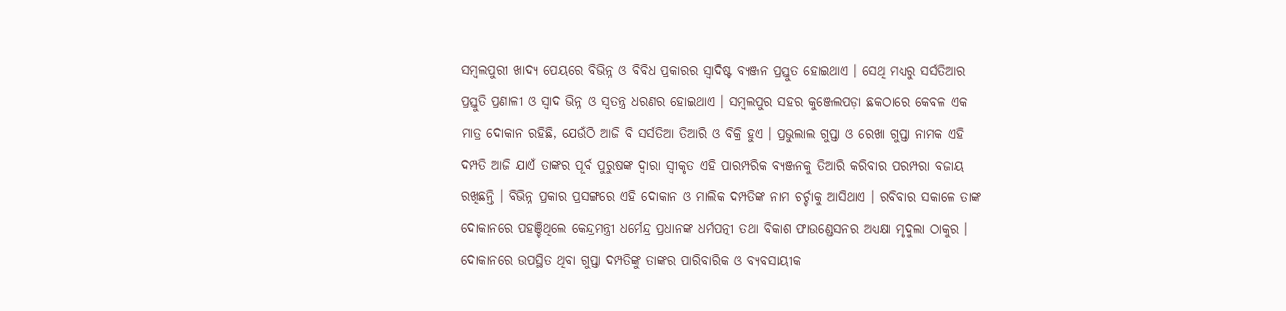ସମ୍ବଲପୁରୀ ଖାଦ୍ୟ ପେୟରେ ବିଭିନ୍ନ ଓ ବିବିଧ ପ୍ରକାରର ସ୍ଵାଦିଷ୍ଟ ବ୍ୟଞ୍ଜନ ପ୍ରସ୍ତୁତ ହୋଇଥାଏ । ସେଥି ମଧ୍ୟରୁ ସର୍ସତିଆର ପ୍ରସ୍ତୁତି ପ୍ରଣାଳୀ ଓ ସ୍ବାଦ ଭିନ୍ନ ଓ ସ୍ଵତନ୍ତ୍ର ଧରଣର ହୋଇଥାଏ । ସମ୍ବଲପୁର ସହର କୁଞ୍ଜେଲପଡ଼ା ଛକଠାରେ କେବଳ ଏକ ମାତ୍ର ଦୋକାନ ରହିଛି, ଯେଉଁଠି ଆଜି ବି ସର୍ସତିଆ ତିଆରି ଓ ବିକ୍ରି ହୁଏ । ପ୍ରଭୁଲାଲ ଗୁପ୍ତା ଓ ରେଖା ଗୁପ୍ତା ନାମକ ଏହି ଦମ୍ପତି ଆଜି ଯାଏଁ ତାଙ୍କର ପୂର୍ବ ପୁରୁଷଙ୍କ ଦ୍ବାରା ସ୍ଵୀକୃତ ଏହି ପାରମ୍ପରିକ ବ୍ୟଞ୍ଜନକୁ ତିଆରି କରିବାର ପରମ୍ପରା ବଜାୟ ରଖିଛନ୍ତି । ବିଭିନ୍ନ ପ୍ରକାର ପ୍ରସଙ୍ଗରେ ଏହି ଦୋକାନ ଓ ମାଲିକ ଦମ୍ପତିଙ୍କ ନାମ ଚର୍ଚ୍ଚାକୁ ଆସିଥାଏ । ରବିବାର ସକାଳେ ତାଙ୍କ ଦୋକାନରେ ପହଞ୍ଚିଥିଲେ କେନ୍ଦ୍ରମନ୍ତ୍ରୀ ଧର୍ମେନ୍ଦ୍ର ପ୍ରଧାନଙ୍କ ଧର୍ମପତ୍ନୀ ତଥା ବିକାଶ ଫାଉଣ୍ଡେସନର ଅଧ୍ୟକ୍ଷା ମୃଦୁଲା ଠାକୁର । ଦୋକାନରେ ଉପସ୍ଥିତ ଥିବା ଗୁପ୍ତା ଦମ୍ପତିଙ୍କୁ ତାଙ୍କର ପାରିବାରିକ ଓ ବ୍ୟବସାୟୀକ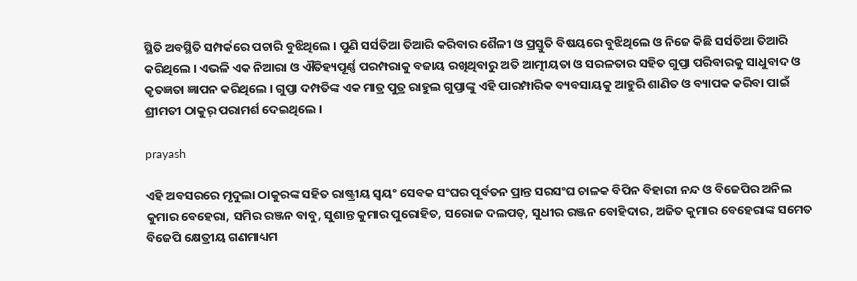ସ୍ଥିତି ଅବସ୍ଥିତି ସମ୍ପର୍କରେ ପଚାରି ବୁଝିଥିଲେ । ପୁଣି ସର୍ସତିଆ ତିଆରି କରିବାର ଶୈଳୀ ଓ ପ୍ରସ୍ତୁତି ବିଷୟରେ ବୁଝିଥିଲେ ଓ ନିଜେ କିଛି ସର୍ସତିଆ ତିଆରି କରିଥିଲେ । ଏଭଳି ଏକ ନିଆରା ଓ ଐତିହ୍ୟପୂର୍ଣ୍ଣ ପରମ୍ପରାକୁ ବଜାୟ ରଖିଥିବାରୁ ଅତି ଆତ୍ମୀୟତା ଓ ସରଳତାର ସହିତ ଗୁପ୍ତା ପରିବାରକୁ ସାଧୁବାଦ ଓ କୃତଜ୍ଞତା ଜ୍ଞାପନ କରିଥିଲେ । ଗୁପ୍ତା ଦମ୍ପତିଙ୍କ ଏକ ମାତ୍ର ପୁତ୍ର ରାହୁଲ ଗୁପ୍ତାଙ୍କୁ ଏହି ପାରମ୍ପାରିକ ବ୍ୟବସାୟକୁ ଆହୁରି ଶାଣିତ ଓ ବ୍ୟାପକ କରିବା ପାଇଁ ଶ୍ରୀମତୀ ଠାକୁର୍ ପରାମର୍ଶ ଦେଇଥିଲେ ।

prayash

ଏହି ଅବସରରେ ମୃଦୁଲା ଠାକୁରଙ୍କ ସହିତ ରାଷ୍ଟ୍ରୀୟ ସ୍ବୟଂ ସେବକ ସଂଘର ପୂର୍ବତନ ପ୍ରାନ୍ତ ସରସଂଘ ଚାଳକ ବିପିନ ବିହାରୀ ନନ୍ଦ ଓ ବିଜେପିର ଅନିଲ କୁମାର ବେହେରା, ସମିର ରଞ୍ଜନ ବାବୁ, ସୁଶାନ୍ତ କୁମାର ପୁରୋହିତ, ସରୋଜ ଦଲପତ୍, ସୁଧୀର ରଞ୍ଜନ ବୋହିଦାର, ଅଜିତ କୁମାର ବେହେରାଙ୍କ ସମେତ ବିଜେପି କ୍ଷେତ୍ରୀୟ ଗଣମାଧ୍ୟମ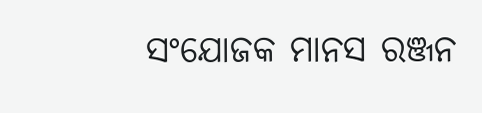ସଂଯୋଜକ ମାନସ ରଞ୍ଜନ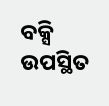ବକ୍ସି ଉପସ୍ଥିତ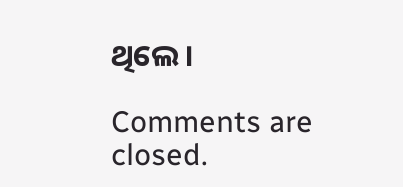ଥିଲେ ।

Comments are closed.